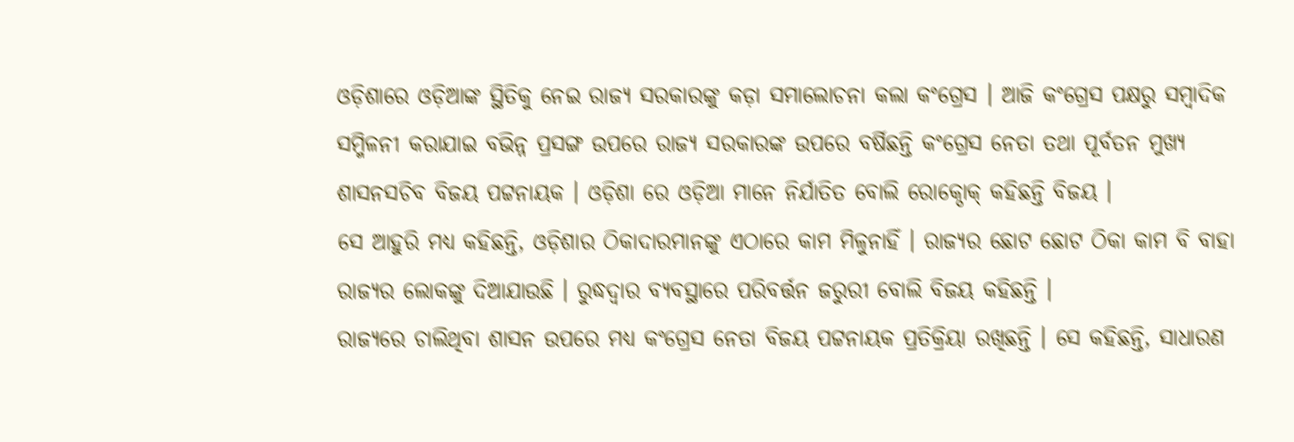ଓଡ଼ିଶାରେ ଓଡ଼ିଆଙ୍କ ସ୍ଥିତିକୁ ନେଇ ରାଜ୍ୟ ସରକାରଙ୍କୁ କଡ଼ା ସମାଲୋଚନା କଲା କଂଗ୍ରେସ । ଆଜି କଂଗ୍ରେସ ପକ୍ଷରୁ ସମ୍ବାଦିକ ସମ୍ମିଳନୀ କରାଯାଇ ବଭିନ୍ନ ପ୍ରସଙ୍ଗ ଉପରେ ରାଜ୍ୟ ସରକାରଙ୍କ ଉପରେ ବର୍ଷିଛନ୍ତି କଂଗ୍ରେସ ନେତା ତଥା ପୂର୍ବତନ ମୁଖ୍ୟ ଶାସନସଚିବ ବିଜୟ ପଟ୍ଟନାୟକ । ଓଡ଼ିଶା ରେ ଓଡ଼ିଆ ମାନେ ନିର୍ଯାତିତ ବୋଲି ରୋକ୍ଠୋକ୍ କହିଛନ୍ତି ବିଜୟ ।
ସେ ଆହୁରି ମଧ୍ୟ କହିଛନ୍ତି, ଓଡ଼ିଶାର ଠିକାଦାରମାନଙ୍କୁ ଏଠାରେ କାମ ମିଳୁନାହିଁ । ରାଜ୍ୟର ଛୋଟ ଛୋଟ ଠିକା କାମ ବି ବାହା ରାଜ୍ୟର ଲୋକଙ୍କୁ ଦିଆଯାଉଛି । ରୁଦ୍ଧଦ୍ୱାର ବ୍ୟବସ୍ଥାରେ ପରିବର୍ତ୍ତନ ଜରୁରୀ ବୋଲି ବିଜୟ କହିଛନ୍ତି ।
ରାଜ୍ୟରେ ଚାଲିଥିବା ଶାସନ ଉପରେ ମଧ୍ୟ କଂଗ୍ରେସ ନେତା ବିଜୟ ପଟ୍ଟନାୟକ ପ୍ରତିକ୍ରିୟା ରଖିଛନ୍ତି । ସେ କହିଛନ୍ତି, ସାଧାରଣ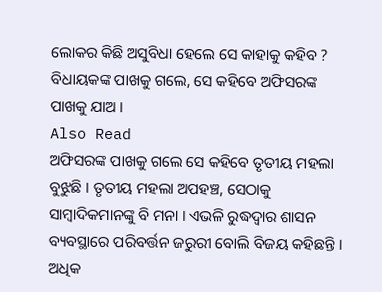ଲୋକର କିଛି ଅସୁବିଧା ହେଲେ ସେ କାହାକୁ କହିବ ? ବିଧାୟକଙ୍କ ପାଖକୁ ଗଲେ, ସେ କହିବେ ଅଫିସରଙ୍କ ପାଖକୁ ଯାଅ ।
Also Read
ଅଫିସରଙ୍କ ପାଖକୁ ଗଲେ ସେ କହିବେ ତୃତୀୟ ମହଲା ବୁଝୁଛି । ତୃତୀୟ ମହଲା ଅପହଞ୍ଚ, ସେଠାକୁ ସାମ୍ବାଦିକମାନଙ୍କୁ ବି ମନା । ଏଭଳି ରୁଦ୍ଧଦ୍ୱାର ଶାସନ ବ୍ୟବସ୍ଥାରେ ପରିବର୍ତ୍ତନ ଜରୁରୀ ବୋଲି ବିଜୟ କହିଛନ୍ତି ।
ଅଧିକ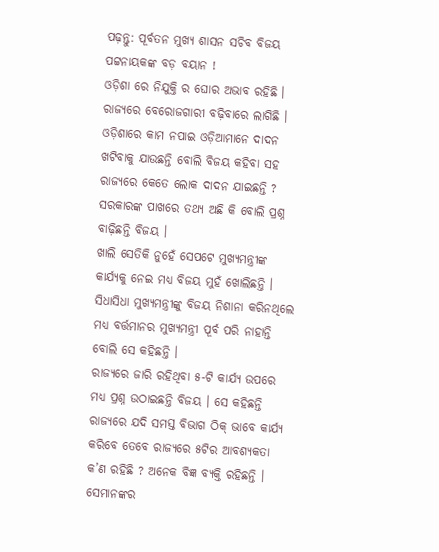ପଢ଼ନ୍ତୁ: ପୂର୍ବତନ ମୁଖ୍ୟ ଶାସନ ସଚିବ ବିଜୟ ପଟ୍ଟନାୟକଙ୍କ ବଡ଼ ବୟାନ !
ଓଡ଼ିଶା ରେ ନିଯୁକ୍ତି ର ଘୋର ଅଭାବ ରହିଛି । ରାଜ୍ୟରେ ବେରୋଜଗାରୀ ବଢ଼ିବାରେ ଲାଗିଛି । ଓଡ଼ିଶାରେ କାମ ନପାଇ ଓଡ଼ିଆମାନେ ଦାଦନ ଖଟିବାକୁ ଯାଉଛନ୍ତି ବୋଲି ବିଜୟ କହିବା ସହ ରାଜ୍ୟରେ କେତେ ଲୋକ ଦାଦନ ଯାଇଛନ୍ତି ? ସରକାରଙ୍କ ପାଖରେ ତଥ୍ୟ ଅଛି କି ବୋଲି ପ୍ରଶ୍ନ ବାଢ଼ିଛନ୍ତି ବିଜୟ ।
ଖାଲି ସେତିକି ନୁହେଁ ସେପଟେ ମୁଖ୍ୟମନ୍ତ୍ରୀଙ୍କ କାର୍ଯ୍ୟକୁ ନେଇ ମଧ୍ୟ ବିଜୟ ମୁହଁ ଖୋଲିଛନ୍ତି । ସିଧାସିଧା ମୁଖ୍ୟମନ୍ତ୍ରୀଙ୍କୁ ବିଜୟ ନିଶାନା କରିନଥିଲେ ମଧ୍ୟ ବର୍ତ୍ତମାନର ମୁଖ୍ୟମନ୍ତ୍ରୀ ପୂର୍ବ ପରି ନାହାନ୍ତି ବୋଲି ସେ କହିଛନ୍ତି ।
ରାଜ୍ୟରେ ଜାରି ରହିଥିବା ୫-ଟି କାର୍ଯ୍ୟ ଉପରେ ମଧ୍ୟ ପ୍ରଶ୍ନ ଉଠାଇଛନ୍ତି ବିଜୟ । ସେ କହିଛନ୍ତି ରାଜ୍ୟରେ ଯଦି ସମସ୍ତ ବିଭାଗ ଠିକ୍ ଭାବେ କାର୍ଯ୍ୟ କରିବେ ତେବେ ରାଜ୍ୟରେ ୫ଟିର ଆବଶ୍ୟକତା କ’ଣ ରହିଛି ? ଅନେକ ବିଜ୍ଞ ବ୍ୟକ୍ତି ରହିଛନ୍ତି । ସେମାନଙ୍କର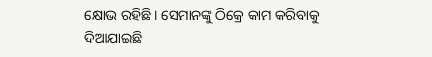କ୍ଷୋଭ ରହିଛି। ସେମାନଙ୍କୁ ଠିକ୍ରେ କାମ କରିବାକୁ ଦିଆଯାଇଛି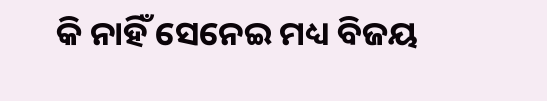କି ନାହିଁ ସେନେଇ ମଧ୍ୟ ବିଜୟ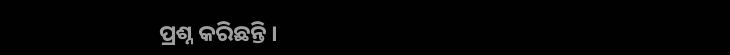ପ୍ରଶ୍ନ କରିଛନ୍ତି ।